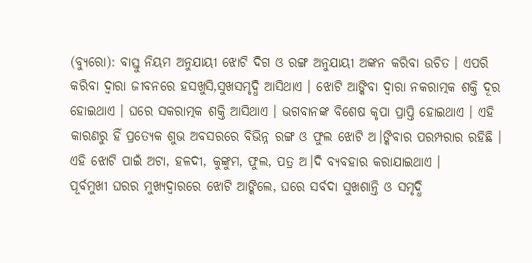(ବ୍ୟୁରୋ): ବାସ୍ତୁ ନିୟମ ଅନୁଯାୟୀ ଝୋଟି ଦିଗ ଓ ରଙ୍ଗ ଅନୁଯାୟୀ ଅଙ୍କନ କରିବା ଉଚିତ । ଏପରି କରିବା ଦ୍ୱାରା ଜୀବନରେ ହସଖୁସି,ସୁଖସମୃଦ୍ଧି ଆସିଥାଏ । ଝୋଟି ଆଙ୍କିବା ଦ୍ୱାରା ନକରାତ୍ମକ ଶକ୍ତି ଦୂର ହୋଇଥାଏ । ଘରେ ସକରାତ୍ମକ ଶକ୍ତି ଆସିଥାଏ । ଭଗବାନଙ୍କ ବିଶେଷ କୃପା ପ୍ରାପ୍ତି ହୋଇଥାଏ । ଏହି କାରଣରୁ ହିଁ ପ୍ରତ୍ୟେକ ଶୁଭ ଅବସରରେ ବିଭିନ୍ନ ରଙ୍ଗ ଓ ଫୁଲ ଝୋଟି ଅ।ଙ୍କିବାର ପରମ୍ପରାର ରହିଛି । ଏହି ଝୋଟି ପାଇଁ ଅଟା, ହଳଦୀ, କୁଙ୍କୁମ, ଫୁଲ, ପତ୍ର ଅ।ଦି ବ୍ୟବହାର କରାଯାଇଥାଏ ।
ପୂର୍ବମୁଖୀ ଘରର ମୁଖ୍ୟଦ୍ୱାରରେ ଝୋଟି ଆଙ୍କିଲେ, ଘରେ ସର୍ବଦା ସୁଖଶାନ୍ତି ଓ ସମୃଦ୍ଧି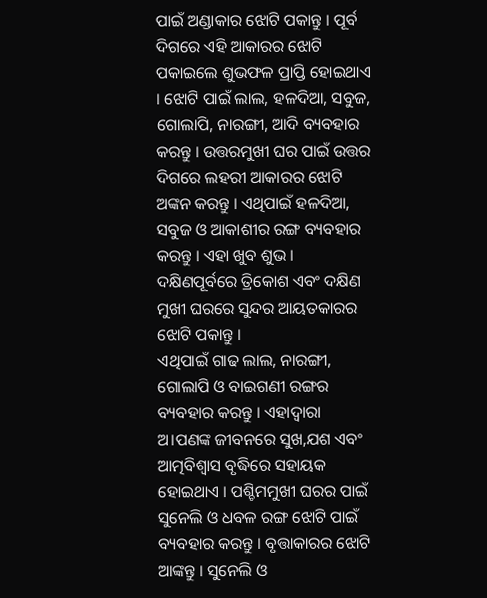ପାଇଁ ଅଣ୍ଡାକାର ଝୋଟି ପକାନ୍ତୁ । ପୂର୍ବ ଦିଗରେ ଏହି ଆକାରର ଝୋଟି ପକାଇଲେ ଶୁଭଫଳ ପ୍ରାପ୍ତି ହୋଇଥାଏ । ଝୋଟି ପାଇଁ ଲାଲ, ହଳଦିଆ, ସବୁଜ, ଗୋଲାପି, ନାରଙ୍ଗୀ, ଆଦି ବ୍ୟବହାର କରନ୍ତୁ । ଉତ୍ତରମୁଖୀ ଘର ପାଇଁ ଉତ୍ତର ଦିଗରେ ଲହରୀ ଆକାରର ଝୋଟି ଅଙ୍କନ କରନ୍ତୁ । ଏଥିପାଇଁ ହଳଦିଆ, ସବୁଜ ଓ ଆକାଶୀର ରଙ୍ଗ ବ୍ୟବହାର କରନ୍ତୁ । ଏହା ଖୁବ ଶୁଭ । ଦକ୍ଷିଣପୂର୍ବରେ ତ୍ରିକୋଶ ଏବଂ ଦକ୍ଷିଣ ମୁଖୀ ଘରରେ ସୁନ୍ଦର ଆୟତକାରର ଝୋଟି ପକାନ୍ତୁ ।
ଏଥିପାଇଁ ଗାଢ ଲାଲ, ନାରଙ୍ଗୀ, ଗୋଲାପି ଓ ବାଇଗଣୀ ରଙ୍ଗର ବ୍ୟବହାର କରନ୍ତୁ । ଏହାଦ୍ୱାରା ଅ।ପଣଙ୍କ ଜୀବନରେ ସୁଖ,ଯଶ ଏବଂ ଆତ୍ମବିଶ୍ୱାସ ବୃଦ୍ଧିରେ ସହାୟକ ହୋଇଥାଏ । ପଶ୍ଚିମମୁଖୀ ଘରର ପାଇଁ ସୁନେଲି ଓ ଧବଳ ରଙ୍ଗ ଝୋଟି ପାଇଁ ବ୍ୟବହାର କରନ୍ତୁ । ବୃତ୍ତାକାରର ଝୋଟି ଆଙ୍କନ୍ତୁ । ସୁନେଲି ଓ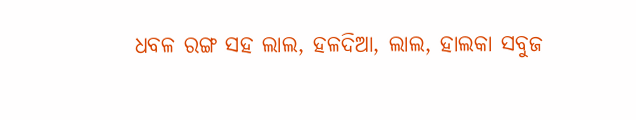ଧବଳ ରଙ୍ଗ ସହ ଲାଲ, ହଳଦିଆ, ଲାଲ, ହାଲକା ସବୁଜ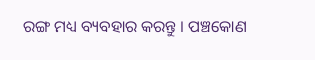ରଙ୍ଗ ମଧ୍ୟ ବ୍ୟବହାର କରନ୍ତୁ । ପଞ୍ଚକୋଣ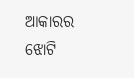ଆକାରର ଝୋଟି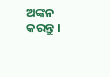ଅଙ୍କନ କରନ୍ତୁ ।